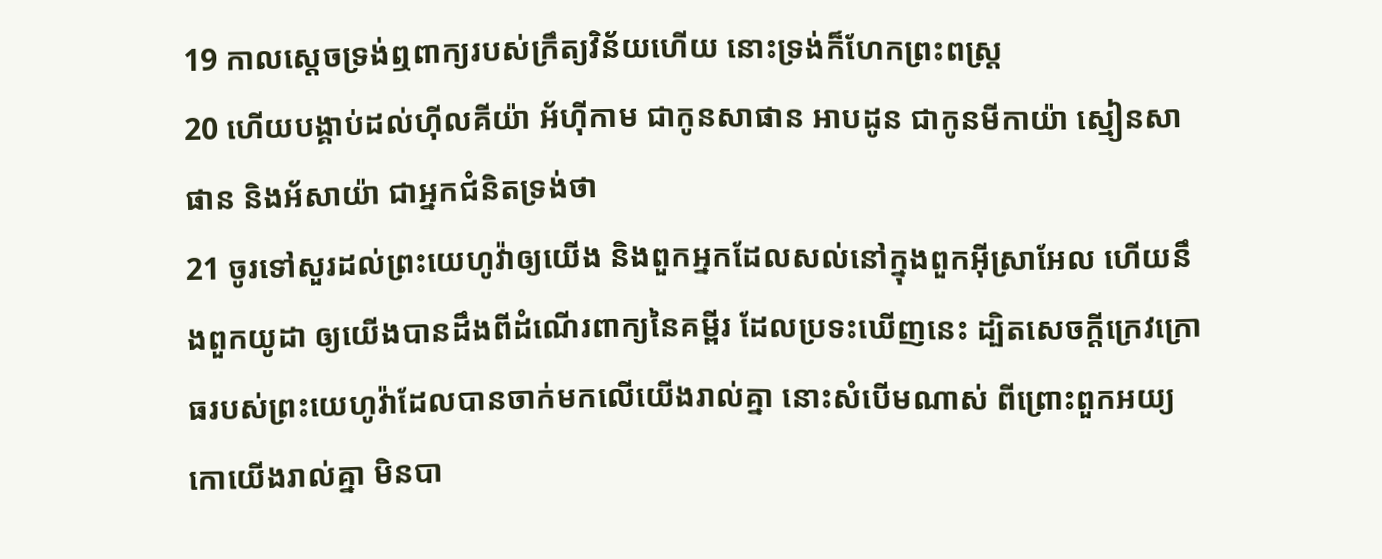19 កាលស្តេចទ្រង់ឮពាក្យរបស់ក្រឹត្យវិន័យហើយ នោះទ្រង់ក៏ហែកព្រះពស្ត្រ
20 ហើយបង្គាប់ដល់ហ៊ីលគីយ៉ា អ័ហ៊ីកាម ជាកូនសាផាន អាបដូន ជាកូនមីកាយ៉ា ស្មៀនសាផាន និងអ័សាយ៉ា ជាអ្នកជំនិតទ្រង់ថា
21 ចូរទៅសួរដល់ព្រះយេហូវ៉ាឲ្យយើង និងពួកអ្នកដែលសល់នៅក្នុងពួកអ៊ីស្រាអែល ហើយនឹងពួកយូដា ឲ្យយើងបានដឹងពីដំណើរពាក្យនៃគម្ពីរ ដែលប្រទះឃើញនេះ ដ្បិតសេចក្ដីក្រេវក្រោធរបស់ព្រះយេហូវ៉ាដែលបានចាក់មកលើយើងរាល់គ្នា នោះសំបើមណាស់ ពីព្រោះពួកអយ្យកោយើងរាល់គ្នា មិនបា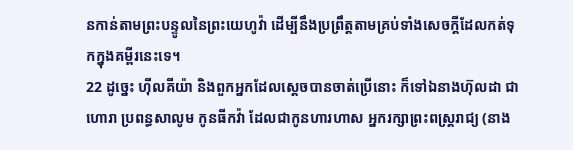នកាន់តាមព្រះបន្ទូលនៃព្រះយេហូវ៉ា ដើម្បីនឹងប្រព្រឹត្តតាមគ្រប់ទាំងសេចក្ដីដែលកត់ទុកក្នុងគម្ពីរនេះទេ។
22 ដូច្នេះ ហ៊ីលគីយ៉ា និងពួកអ្នកដែលស្តេចបានចាត់ប្រើនោះ ក៏ទៅឯនាងហ៊ុលដា ជាហោរា ប្រពន្ធសាលូម កូនធីកវ៉ា ដែលជាកូនហារហាស អ្នករក្សាព្រះពស្ត្ររាជ្យ (នាង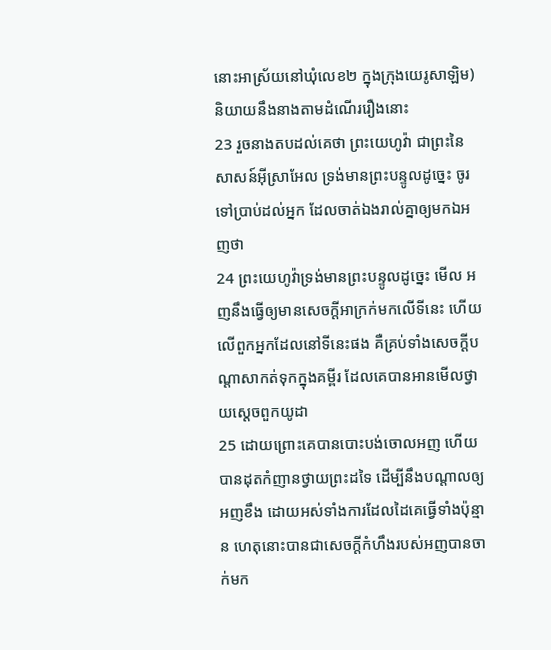នោះអាស្រ័យនៅឃុំលេខ២ ក្នុងក្រុងយេរូសាឡិម) និយាយនឹងនាងតាមដំណើររឿងនោះ
23 រួចនាងតបដល់គេថា ព្រះយេហូវ៉ា ជាព្រះនៃសាសន៍អ៊ីស្រាអែល ទ្រង់មានព្រះបន្ទូលដូច្នេះ ចូរទៅប្រាប់ដល់អ្នក ដែលចាត់ឯងរាល់គ្នាឲ្យមកឯអញថា
24 ព្រះយេហូវ៉ាទ្រង់មានព្រះបន្ទូលដូច្នេះ មើល អញនឹងធ្វើឲ្យមានសេចក្ដីអាក្រក់មកលើទីនេះ ហើយលើពួកអ្នកដែលនៅទីនេះផង គឺគ្រប់ទាំងសេចក្ដីបណ្តាសាកត់ទុកក្នុងគម្ពីរ ដែលគេបានអានមើលថ្វាយស្តេចពួកយូដា
25 ដោយព្រោះគេបានបោះបង់ចោលអញ ហើយបានដុតកំញានថ្វាយព្រះដទៃ ដើម្បីនឹងបណ្តាលឲ្យអញខឹង ដោយអស់ទាំងការដែលដៃគេធ្វើទាំងប៉ុន្មាន ហេតុនោះបានជាសេចក្ដីកំហឹងរបស់អញបានចាក់មក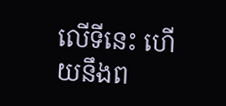លើទីនេះ ហើយនឹងព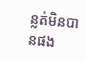ន្លត់មិនបានផង